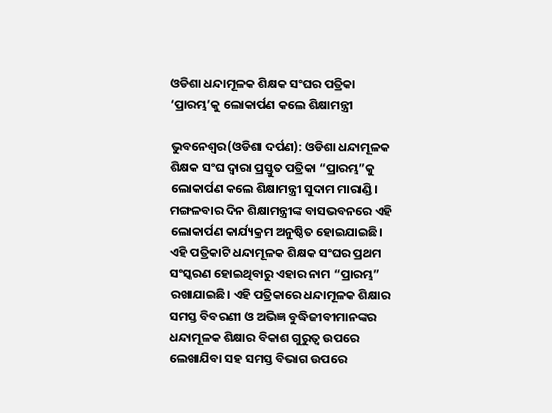ଓଡିଶା ଧନ୍ଦାମୂଳକ ଶିକ୍ଷକ ସଂଘର ପତ୍ରିକା ‘ପ୍ରାରମ୍ଭ’କୁ ଲୋକାର୍ପଣ କଲେ ଶିକ୍ଷାମନ୍ତ୍ରୀ

ଭୁବନେଶ୍ୱର(ଓଡିଶା ଦର୍ପଣ): ଓଡିଶା ଧନ୍ଦାମୂଳକ ଶିକ୍ଷକ ସଂଘ ଦ୍ୱାରା ପ୍ରସ୍ତୁତ ପତ୍ରିକା “ପ୍ରାରମ୍ଭ”କୁ ଲୋକାର୍ପଣ କଲେ ଶିକ୍ଷାମନ୍ତ୍ରୀ ସୁଦାମ ମାରାଣ୍ଡି। ମଙ୍ଗଳବାର ଦିନ ଶିକ୍ଷାମନ୍ତ୍ରୀଙ୍କ ବାସଭବନରେ ଏହି ଲୋକାର୍ପଣ କାର୍ଯ୍ୟକ୍ରମ ଅନୁଷ୍ଠିତ ହୋଇଯାଇଛି। ଏହି ପତ୍ରିକାଟି ଧନ୍ଦାମୂଳକ ଶିକ୍ଷକ ସଂଘର ପ୍ରଥମ ସଂସ୍କରଣ ହୋଇଥିବାରୁ ଏହାର ନାମ “ପ୍ରାରମ୍ଭ” ରଖାଯାଇଛି। ଏହି ପତ୍ରିକାରେ ଧନ୍ଦାମୂଳକ ଶିକ୍ଷାର ସମସ୍ତ ବିବରଣୀ ଓ ଅଭିଜ୍ଞ ବୁଦ୍ଧିଜୀବୀମାନଙ୍କର ଧନ୍ଦାମୂଳକ ଶିକ୍ଷାର ବିକାଶ ଗୁରୁତ୍ଵ ଉପରେ ଲେଖାଯିବା ସହ ସମସ୍ତ ବିଭାଗ ଉପରେ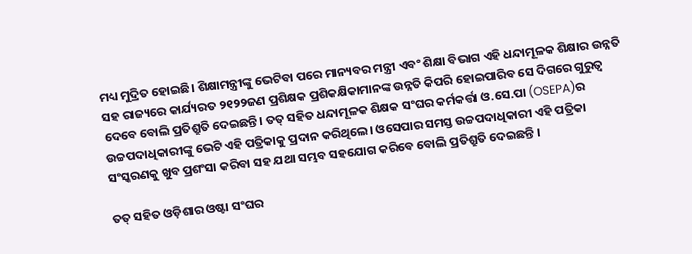ମଧ୍ୟ ମୁଦ୍ରିତ ହୋଇଛି। ଶିକ୍ଷାମନ୍ତ୍ରୀଙ୍କୁ ଭେଟିବା ପରେ ମାନ୍ୟବର ମନ୍ତ୍ରୀ ଏବଂ ଶିକ୍ଷା ବିଭାଗ ଏହି ଧନ୍ଦାମୂଳକ ଶିକ୍ଷାର ଉନ୍ନତି ସହ ରାଜ୍ୟରେ କାର୍ଯ୍ୟରତ ୨୧୨୨ଜଣ ପ୍ରଶିକ୍ଷକ ପ୍ରଶିକକ୍ଷିକାମାନଙ୍କ ଉନ୍ନତି କିପରି ହୋଇପାରିବ ସେ ଦିଗରେ ଗୁରୁତ୍ୱ ଦେବେ ବୋଲି ପ୍ରତିଶ୍ରୁତି ଦେଇଛନ୍ତି। ତତ୍ ସହିତ ଧନ୍ଦାମୂଳକ ଶିକ୍ଷକ ସଂଘର କର୍ମକର୍ତ୍ତା ଓ.ସେ.ପା (OSEPA)ର ଉଚ୍ଚପଦାଧିକାରୀଙ୍କୁ ଭେଟି ଏହି ପତ୍ରିକାକୁ ପ୍ରଦାନ କରିଥିଲେ। ଓସେପାର ସମସ୍ତ ଉଚ୍ଚପଦାଧିକାରୀ ଏହି ପତ୍ରିକା ସଂସ୍କରଣକୁ ଖୁବ ପ୍ରଶଂସା କରିବା ସହ ଯଥା ସମ୍ଭବ ସହଯୋଗ କରିବେ ବୋଲି ପ୍ରତିଶ୍ରୁତି ଦେଇଛନ୍ତି ।

ତତ୍ ସହିତ ଓଡ଼ିଶାର ଓଷ୍ଟା ସଂଘର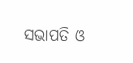ସଭାପତି ଓ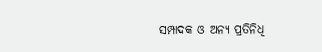ସମ୍ପାଦକ ଓ ଅନ୍ୟ ପ୍ରତିନିଧି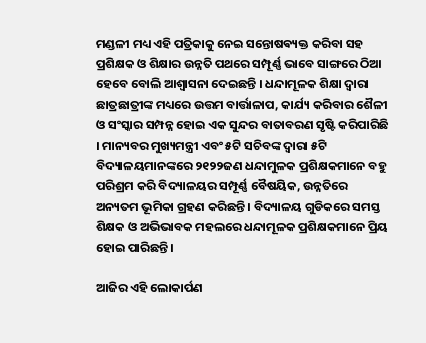ମଣ୍ଡଳୀ ମଧ୍ୟ ଏହି ପତ୍ରିକାକୁ ନେଇ ସନ୍ତୋଷଵ୍ୟକ୍ତ କରିବା ସହ ପ୍ରଶିକ୍ଷକ ଓ ଶିକ୍ଷାର ଉନ୍ନତି ପଥରେ ସମ୍ପୂର୍ଣ୍ଣ ଭାବେ ସାଙ୍ଗରେ ଠିଆ ହେବେ ବୋଲି ଆଶ୍ଵାସନା ଦେଇଛନ୍ତି । ଧନ୍ଦାମୂଳକ ଶିକ୍ଷା ଦ୍ଵାରା ଛାତ୍ରଛାତ୍ରୀଙ୍କ ମଧ୍ୟରେ ଉତ୍ତମ ବାର୍ତ୍ତାଳାପ, କାର୍ଯ୍ୟ କରିବାର ଶୈଳୀ ଓ ସଂସ୍କାର ସମ୍ପନ୍ନ ହୋଇ ଏକ ସୁନ୍ଦର ବାତାବରଣ ସୃଷ୍ଟି କରିପାରିଛି । ମାନ୍ୟବର ମୁଖ୍ୟମନ୍ତ୍ରୀ ଏବଂ ୫ଟି ସଚିବଙ୍କ ଦ୍ଵାରା ୫ଟି ବିଦ୍ୟାଳୟମାନଙ୍କରେ ୨୧୨୨ଜଣ ଧନ୍ଦାମୁଳକ ପ୍ରଶିକ୍ଷକମାନେ ବହୁ ପରିଶ୍ରମ କରି ବିଦ୍ୟାଳୟର ସମ୍ପୂର୍ଣ୍ଣ ବୈଷୟିକ, ଉନ୍ନତିରେ ଅନ୍ୟତମ ଭୂମିକା ଗ୍ରହଣ କରିଛନ୍ତି । ବିଦ୍ୟାଳୟ ଗୁଡିକରେ ସମସ୍ତ ଶିକ୍ଷକ ଓ ଅଭିଭାବକ ମହଲରେ ଧନ୍ଦାମୂଳକ ପ୍ରଶିକ୍ଷକମାନେ ପ୍ରିୟ ହୋଇ ପାରିଛନ୍ତି।

ଆଜିର ଏହି ଲୋକାର୍ପଣ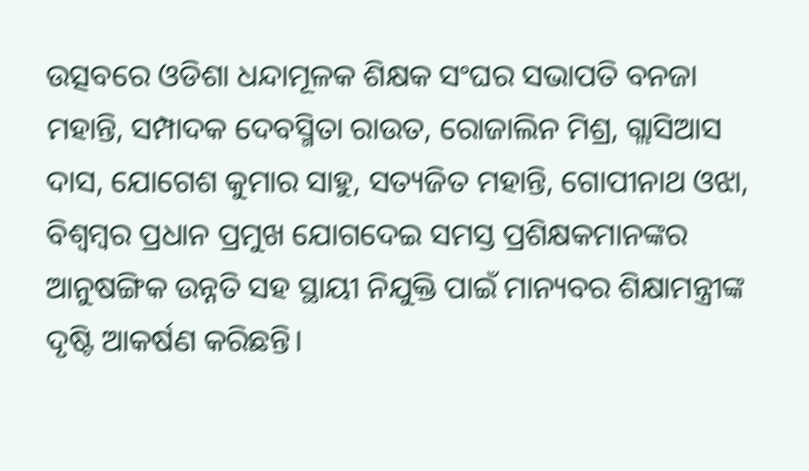ଉତ୍ସବରେ ଓଡିଶା ଧନ୍ଦାମୂଳକ ଶିକ୍ଷକ ସଂଘର ସଭାପତି ବନଜା ମହାନ୍ତି, ସମ୍ପାଦକ ଦେବସ୍ମିତା ରାଉତ, ରୋଜାଲିନ ମିଶ୍ର, ଗ୍ଲାସିଆସ ଦାସ, ଯୋଗେଶ କୁମାର ସାହୁ, ସତ୍ୟଜିତ ମହାନ୍ତି, ଗୋପୀନାଥ ଓଝା, ବିଶ୍ବମ୍ବର ପ୍ରଧାନ ପ୍ରମୁଖ ଯୋଗଦେଇ ସମସ୍ତ ପ୍ରଶିକ୍ଷକମାନଙ୍କର ଆନୁଷଙ୍ଗିକ ଉନ୍ନତି ସହ ସ୍ଥାୟୀ ନିଯୁକ୍ତି ପାଇଁ ମାନ୍ୟବର ଶିକ୍ଷାମନ୍ତ୍ରୀଙ୍କ ଦୃଷ୍ଟି ଆକର୍ଷଣ କରିଛନ୍ତି।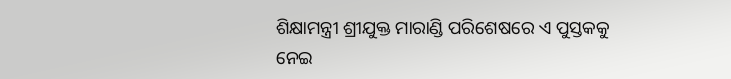ଶିକ୍ଷାମନ୍ତ୍ରୀ ଶ୍ରୀଯୁକ୍ତ ମାରାଣ୍ଡି ପରିଶେଷରେ ଏ ପୁସ୍ତକକୁ ନେଇ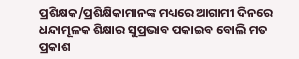ପ୍ରଶିକ୍ଷକ/ପ୍ରଶିକ୍ଷିକାମାନଙ୍କ ମଧ୍ୟରେ ଆଗାମୀ ଦିନରେ ଧନ୍ଦାମୂଳକ ଶିକ୍ଷାର ସୁପ୍ରଭାବ ପକାଇବ ବୋଲି ମତ ପ୍ରକାଶ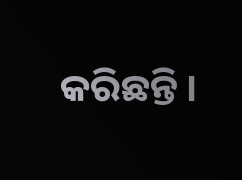କରିଛନ୍ତି ।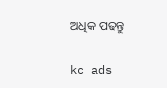ଅଧିକ ପଢନ୍ତୁ

kc ads